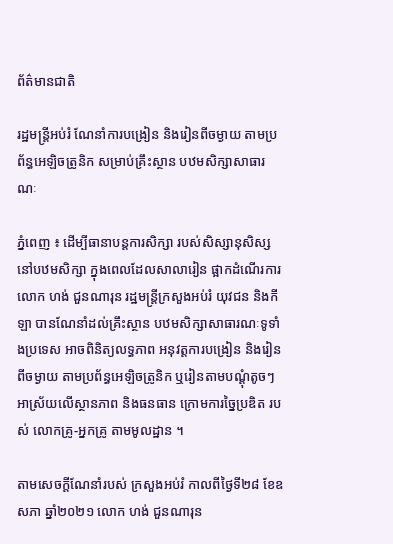ព័ត៌មានជាតិ

រដ្ឋមន្ដ្រីអប់រំ ណែនាំការបង្រៀន និងរៀនពីចម្ងាយ តាមប្រព័ន្ធអេឡិចត្រូនិក សម្រាប់គ្រឹះស្ថាន បឋមសិក្សាសាធារណៈ

ភ្នំពេញ ៖ ដើម្បីធានាបន្ដការសិក្សា របស់សិស្សានុសិស្ស នៅបឋមសិក្សា ក្នុងពេលដែលសាលារៀន ផ្អាកដំណើរការ លោក ហង់ ជួនណារុន រដ្ឋមន្ដ្រីក្រសួងអប់រំ យុវជន និងកីឡា បានណែនាំដល់គ្រឹះស្ថាន បឋមសិក្សាសាធារណៈទូទាំងប្រទេស អាចពិនិត្យលទ្ធភាព អនុវត្តការបង្រៀន និងរៀនពីចម្ងាយ តាមប្រព័ន្ធអេឡិចត្រូនិក ឬរៀនតាមបណ្ដុំតូចៗ អាស្រ័យលើស្ថានភាព និងធនធាន ក្រោមការច្នៃប្រឌិត របស់ លោកគ្រូ-អ្នកគ្រូ តាមមូលដ្ឋាន ។

តាមសេចក្ដីណែនាំរបស់ ក្រសួងអប់រំ កាលពីថ្ងៃទី២៨ ខែឧសភា ឆ្នាំ២០២១ លោក ហង់ ជួនណារុន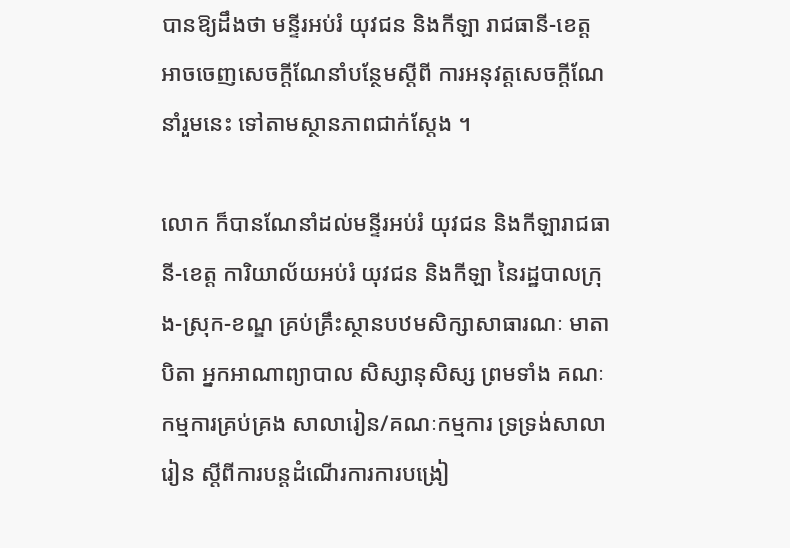បានឱ្យដឹងថា មន្ទីរអប់រំ យុវជន និងកីឡា រាជធានី-ខេត្ត អាចចេញសេចក្ដីណែនាំបន្ថែមស្ដីពី ការអនុវត្តសេចក្ដីណែនាំរួមនេះ ទៅតាមស្ថានភាពជាក់ស្ដែង ។

លោក ក៏បានណែនាំដល់មន្ទីរអប់រំ យុវជន និងកីឡារាជធានី-ខេត្ត ការិយាល័យអប់រំ យុវជន និងកីឡា នៃរដ្ឋបាលក្រុង-ស្រុក-ខណ្ឌ គ្រប់គ្រឹះស្ថានបឋមសិក្សាសាធារណៈ មាតាបិតា អ្នកអាណាព្យាបាល សិស្សានុសិស្ស ព្រមទាំង គណៈកម្មការគ្រប់គ្រង សាលារៀន/គណៈកម្មការ ទ្រទ្រង់សាលារៀន ស្ដីពីការបន្ដដំណើរការការបង្រៀ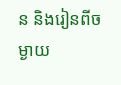ន និងរៀនពីចម្ងាយ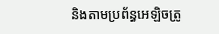និងតាមប្រព័ន្ធអេឡិចត្រូ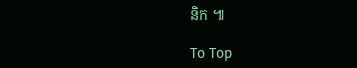និក ៕

To Top